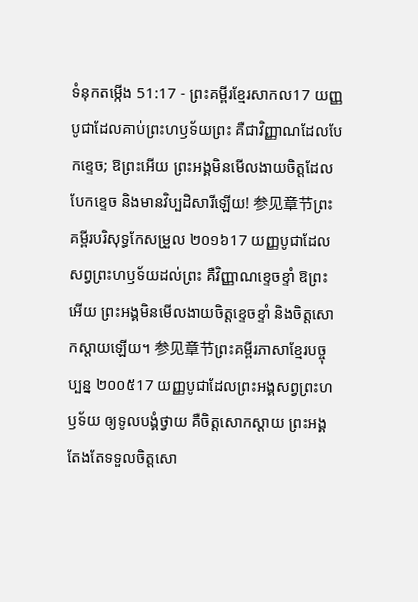ទំនុកតម្កើង 51:17 - ព្រះគម្ពីរខ្មែរសាកល17 យញ្ញបូជាដែលគាប់ព្រះហឫទ័យព្រះ គឺជាវិញ្ញាណដែលបែកខ្ទេច; ឱព្រះអើយ ព្រះអង្គមិនមើលងាយចិត្តដែលបែកខ្ទេច និងមានវិប្បដិសារីឡើយ! 参见章节ព្រះគម្ពីរបរិសុទ្ធកែសម្រួល ២០១៦17 យញ្ញបូជាដែលសព្វព្រះហឫទ័យដល់ព្រះ គឺវិញ្ញាណខ្ទេចខ្ទាំ ឱព្រះអើយ ព្រះអង្គមិនមើលងាយចិត្តខ្ទេចខ្ទាំ និងចិត្តសោកស្ដាយឡើយ។ 参见章节ព្រះគម្ពីរភាសាខ្មែរបច្ចុប្បន្ន ២០០៥17 យញ្ញបូជាដែលព្រះអង្គសព្វព្រះហឫទ័យ ឲ្យទូលបង្គំថ្វាយ គឺចិត្តសោកស្ដាយ ព្រះអង្គតែងតែទទួលចិត្តសោ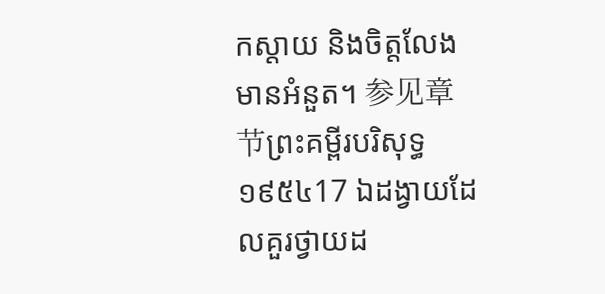កស្ដាយ និងចិត្តលែងមានអំនួត។ 参见章节ព្រះគម្ពីរបរិសុទ្ធ ១៩៥៤17 ឯដង្វាយដែលគួរថ្វាយដ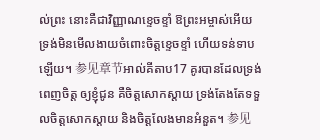ល់ព្រះ នោះគឺជាវិញ្ញាណខ្ទេចខ្ទាំ ឱព្រះអម្ចាស់អើយ ទ្រង់មិនមើលងាយចំពោះចិត្តខ្ទេចខ្ទាំ ហើយទន់ទាបឡើយ។ 参见章节អាល់គីតាប17 គូរបានដែលទ្រង់ពេញចិត្ត ឲ្យខ្ញុំជូន គឺចិត្តសោកស្តាយ ទ្រង់តែងតែទទួលចិត្តសោកស្តាយ និងចិត្តលែងមានអំនួត។ 参见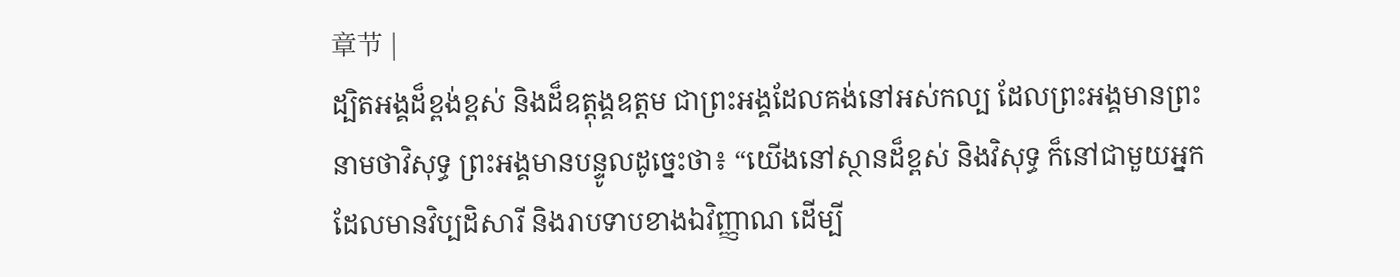章节 |
ដ្បិតអង្គដ៏ខ្ពង់ខ្ពស់ និងដ៏ឧត្ដុង្គឧត្ដម ជាព្រះអង្គដែលគង់នៅអស់កល្ប ដែលព្រះអង្គមានព្រះនាមថាវិសុទ្ធ ព្រះអង្គមានបន្ទូលដូច្នេះថា៖ “យើងនៅស្ថានដ៏ខ្ពស់ និងវិសុទ្ធ ក៏នៅជាមួយអ្នកដែលមានវិប្បដិសារី និងរាបទាបខាងឯវិញ្ញាណ ដើម្បី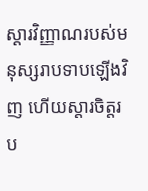ស្ដារវិញ្ញាណរបស់មនុស្សរាបទាបឡើងវិញ ហើយស្ដារចិត្តរប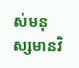ស់មនុស្សមានវិ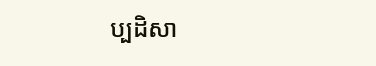ប្បដិសា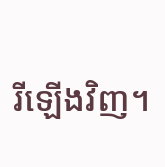រីឡើងវិញ។